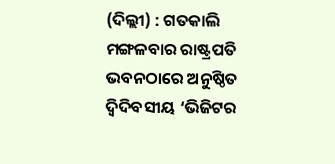(ଦିଲ୍ଲୀ) : ଗତକାଲି ମଙ୍ଗଳବାର ରାଷ୍ଟ୍ରପତି ଭବନଠାରେ ଅନୁଷ୍ଠିତ ଦ୍ବିଦିବସୀୟ ‘ଭିଜିଟର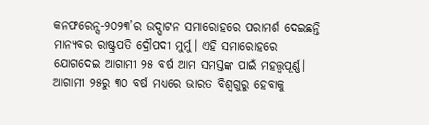କନଫରେନ୍ସ-୨୦୨୩’ର ଉଦ୍ଘାଟନ ସମାରୋହରେ ପରାମର୍ଶ ଦେଇଛନ୍ତି ମାନ୍ୟବର ରାଷ୍ଟ୍ରପତି ଦ୍ରୌପଦୀ ମୁର୍ମୁ। ଏହି ସମାରୋହରେ ଯୋଗଦେଇ ଆଗାମୀ ୨୫ ବର୍ଷ ଆମ ସମସ୍ତଙ୍କ ପାଇଁ ମହତ୍ତ୍ୱପୂର୍ଣ୍ଣ। ଆଗାମୀ ୨୫ରୁ ୩୦ ବର୍ଷ ମଧ୍ୟରେ ଭାରତ ବିଶ୍ୱଗୁରୁ ହେବାକୁ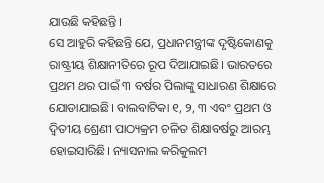ଯାଉଛି କହିଛନ୍ତି ।
ସେ ଆହୁରି କହିଛନ୍ତି ଯେ, ପ୍ରଧାନମନ୍ତ୍ରୀଙ୍କ ଦୃଷ୍ଟିକୋଣକୁ ରାଷ୍ଟ୍ରୀୟ ଶିକ୍ଷାନୀତିରେ ରୂପ ଦିଆଯାଇଛି। ଭାରତରେ ପ୍ରଥମ ଥର ପାଇଁ ୩ ବର୍ଷର ପିଲାଙ୍କୁ ସାଧାରଣ ଶିକ୍ଷାରେ ଯୋଡାଯାଇଛି। ବାଲବାଟିକା ୧, ୨, ୩ ଏବଂ ପ୍ରଥମ ଓ ଦ୍ୱିତୀୟ ଶ୍ରେଣୀ ପାଠ୍ୟକ୍ରମ ଚଳିତ ଶିକ୍ଷାବର୍ଷରୁ ଆରମ୍ଭ ହୋଇସାରିଛି। ନ୍ୟାସନାଲ କରିକୁଲମ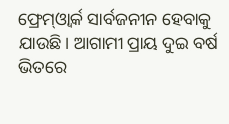ଫ୍ରେମ୍ଓ୍ୱାର୍କ ସାର୍ବଜନୀନ ହେବାକୁ ଯାଉଛି। ଆଗାମୀ ପ୍ରାୟ ଦୁଇ ବର୍ଷ ଭିତରେ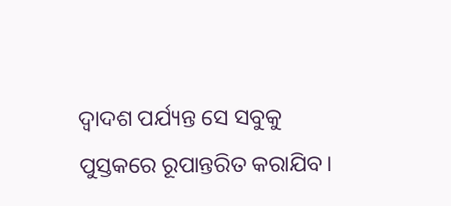ଦ୍ୱାଦଶ ପର୍ଯ୍ୟନ୍ତ ସେ ସବୁକୁ ପୁସ୍ତକରେ ରୂପାନ୍ତରିତ କରାଯିବ।